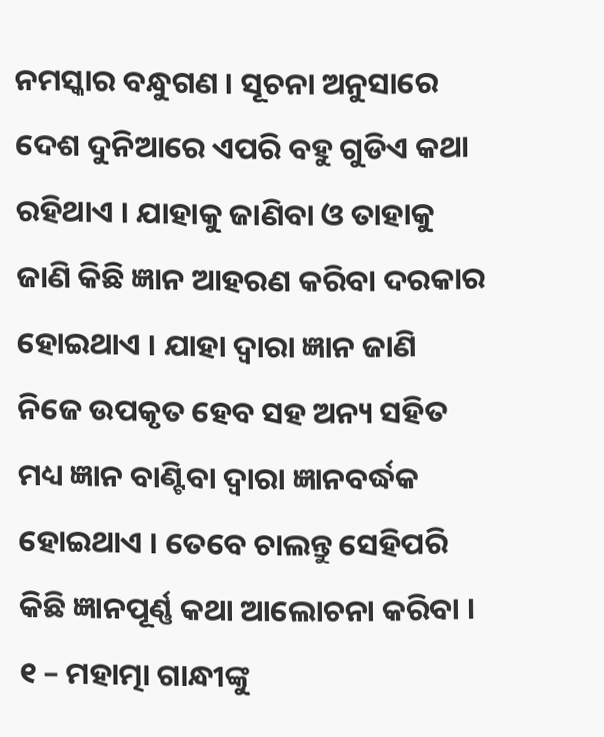ନମସ୍କାର ବନ୍ଧୁଗଣ । ସୂଚନା ଅନୁସାରେ ଦେଶ ଦୁନିଆରେ ଏପରି ବହୁ ଗୁଡିଏ କଥା ରହିଥାଏ । ଯାହାକୁ ଜାଣିବା ଓ ତାହାକୁ ଜାଣି କିଛି ଜ୍ଞାନ ଆହରଣ କରିବା ଦରକାର ହୋଇଥାଏ । ଯାହା ଦ୍ଵାରା ଜ୍ଞାନ ଜାଣି ନିଜେ ଉପକୃତ ହେବ ସହ ଅନ୍ୟ ସହିତ ମଧ୍ୟ ଜ୍ଞାନ ବାଣ୍ଟିବା ଦ୍ଵାରା ଜ୍ଞାନବର୍ଦ୍ଧକ ହୋଇଥାଏ । ତେବେ ଚାଲନ୍ତୁ ସେହିପରି କିଛି ଜ୍ଞାନପୂର୍ଣ୍ଣ କଥା ଆଲୋଚନା କରିବା ।
୧ – ମହାତ୍ମା ଗାନ୍ଧୀଙ୍କୁ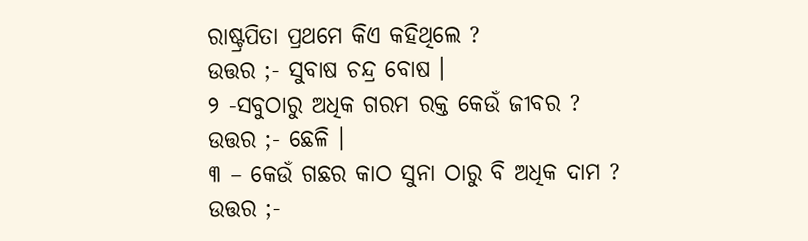ରାଷ୍ଟ୍ରପିତା ପ୍ରଥମେ କିଏ କହିଥିଲେ ?
ଉତ୍ତର ;- ସୁବାଷ ଚନ୍ଦ୍ର ବୋଷ ।
୨ -ସବୁଠାରୁ ଅଧିକ ଗରମ ରକ୍ତ କେଉଁ ଜୀବର ?
ଉତ୍ତର ;- ଛେଳି ।
୩ – କେଉଁ ଗଛର କାଠ ସୁନା ଠାରୁ ବି ଅଧିକ ଦାମ ?
ଉତ୍ତର ;-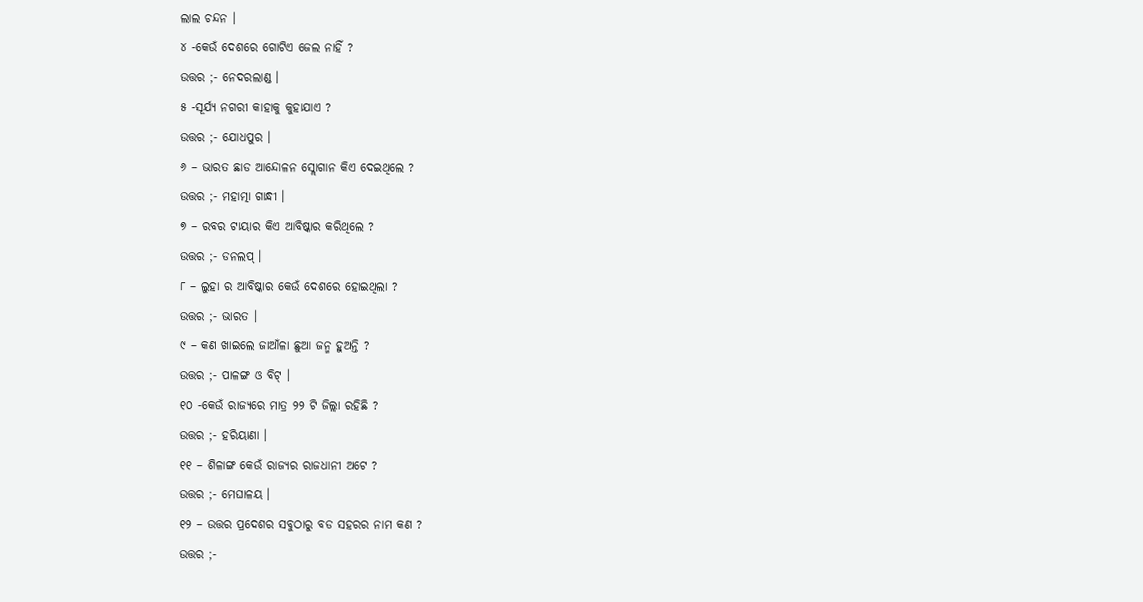ଲାଲ ଚନ୍ଦନ ।
୪ -କେଉଁ ଦେଶରେ ଗୋଟିଏ ଜେଲ ନାହିଁ ?
ଉତ୍ତର ;- ନେଦରଲାଣ୍ଡ ।
୫ -ସୂର୍ଯ୍ୟ ନଗରୀ କାହାକୁ କୁହାଯାଏ ?
ଉତ୍ତର ;- ଯୋଧପୁର ।
୬ – ଭାରତ ଛାଡ ଆନ୍ଦୋଳନ ସ୍ଲୋଗାନ କିଏ ଦେଇଥିଲେ ?
ଉତ୍ତର ;- ମହାତ୍ମା ଗାନ୍ଧୀ ।
୭ – ରବର ଟାୟାର କିଏ ଆବିଷ୍କାର କରିଥିଲେ ?
ଉତ୍ତର ;- ଡନଲପ୍ ।
୮ – ଲୁହା ର ଆବିଷ୍କାର କେଉଁ ଦେଶରେ ହୋଇଥିଲା ?
ଉତ୍ତର ;- ଭାରତ ।
୯ – କଣ ଖାଇଲେ ଜାଆଁଳା ଛୁଆ ଜନ୍ମ ହୁଅନ୍ତି ?
ଉତ୍ତର ;- ପାଳଙ୍ଗ ଓ ବିଟ୍ ।
୧୦ -କେଉଁ ରାଜ୍ୟରେ ମାତ୍ର ୨୨ ଟି ଜିଲ୍ଲା ରହିଛି ?
ଉତ୍ତର ;- ହରିୟାଣା ।
୧୧ – ଶିଳାଙ୍ଗ କେଉଁ ରାଜ୍ୟର ରାଜଧାନୀ ଅଟେ ?
ଉତ୍ତର ;- ମେଘାଳୟ ।
୧୨ – ଉତ୍ତର ପ୍ରଦେଶର ସବୁଠାରୁ ବଡ ସହରର ନାମ କଣ ?
ଉତ୍ତର ;-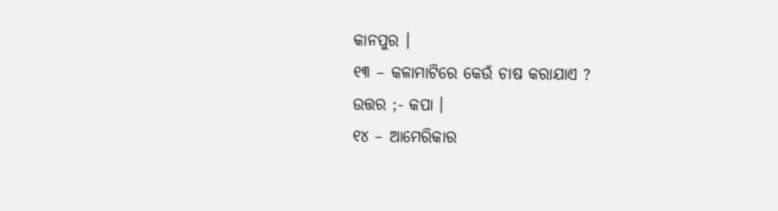କାନପୁର ।
୧୩ – କଳାମାଟିରେ କେଉଁ ଚାଷ କରାଯାଏ ?
ଉତ୍ତର ;- କପା ।
୧୪ – ଆମେରିକାର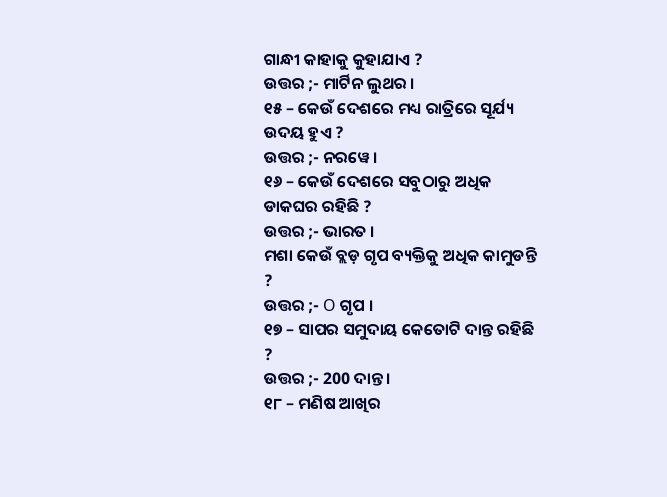ଗାନ୍ଧୀ କାହାକୁ କୁହାଯାଏ ?
ଉତ୍ତର ;- ମାର୍ଟିନ ଲୁଥର ।
୧୫ – କେଉଁ ଦେଶରେ ମଧ୍ୟ ରାତ୍ରିରେ ସୂର୍ଯ୍ୟ ଉଦୟ ହୁଏ ?
ଉତ୍ତର ;- ନରୱେ ।
୧୬ – କେଉଁ ଦେଶରେ ସବୁଠାରୁ ଅଧିକ ଡାକଘର ରହିଛି ?
ଉତ୍ତର ;- ଭାରତ ।
ମଶା କେଉଁ ବ୍ଲଡ଼ ଗୃପ ବ୍ୟକ୍ତିକୁ ଅଧିକ କାମୁଡନ୍ତି ?
ଉତ୍ତର ;- O ଗୃପ ।
୧୭ – ସାପର ସମୁଦାୟ କେତୋଟି ଦାନ୍ତ ରହିଛି ?
ଉତ୍ତର ;- 200 ଦାନ୍ତ ।
୧୮ – ମଣିଷ ଆଖିର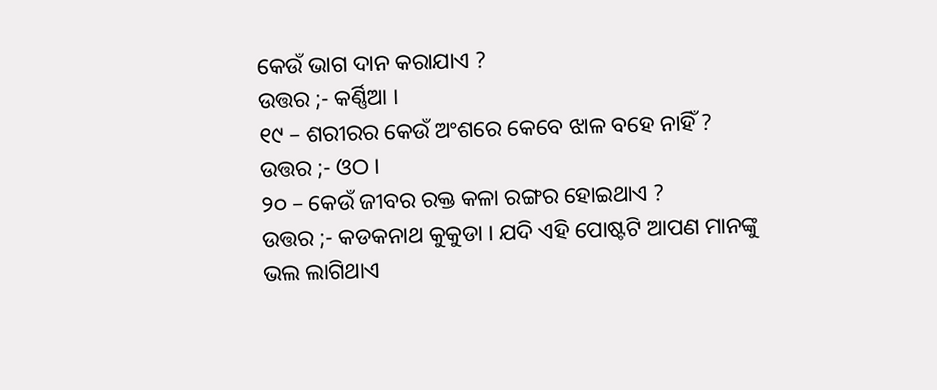କେଉଁ ଭାଗ ଦାନ କରାଯାଏ ?
ଉତ୍ତର ;- କର୍ଣ୍ଣିଆ ।
୧୯ – ଶରୀରର କେଉଁ ଅଂଶରେ କେବେ ଝାଳ ବହେ ନାହିଁ ?
ଉତ୍ତର ;- ଓଠ ।
୨୦ – କେଉଁ ଜୀବର ରକ୍ତ କଳା ରଙ୍ଗର ହୋଇଥାଏ ?
ଉତ୍ତର ;- କଡକନାଥ କୁକୁଡା । ଯଦି ଏହି ପୋଷ୍ଟଟି ଆପଣ ମାନଙ୍କୁ ଭଲ ଲାଗିଥାଏ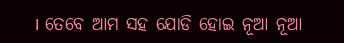। ତେବେ ଆମ ସହ ଯୋଡି ହୋଇ ନୂଆ ନୂଆ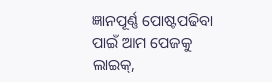ଜ୍ଞାନପୂର୍ଣ୍ଣ ପୋଷ୍ଟପଢିବା ପାଇଁ ଆମ ପେଜକୁ ଲାଇକ୍,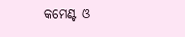କମେଣ୍ଟ ଓ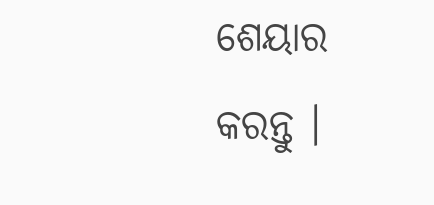ଶେୟାର କରନ୍ତୁ ।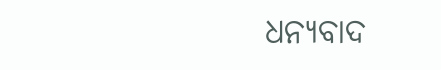ଧନ୍ୟବାଦ